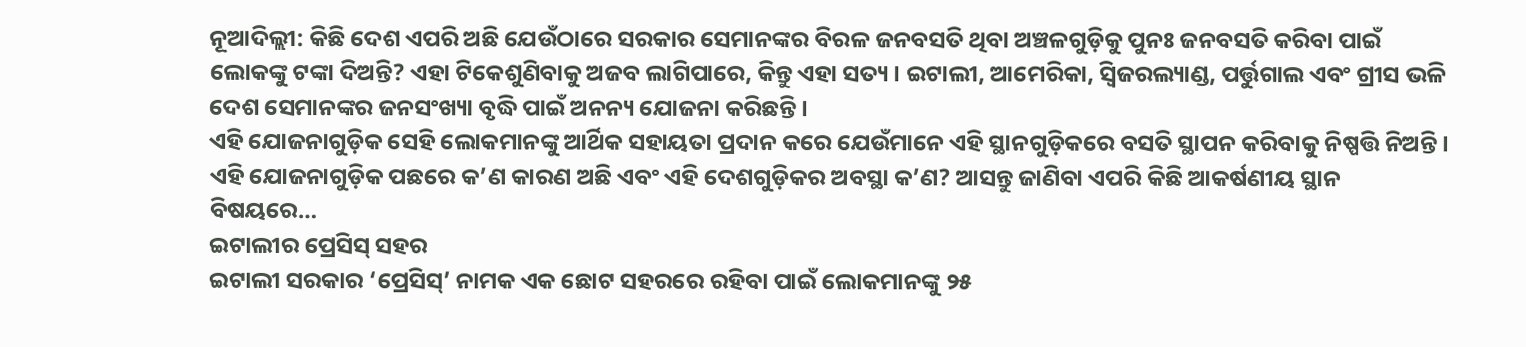ନୂଆଦିଲ୍ଲୀ: କିଛି ଦେଶ ଏପରି ଅଛି ଯେଉଁଠାରେ ସରକାର ସେମାନଙ୍କର ବିରଳ ଜନବସତି ଥିବା ଅଞ୍ଚଳଗୁଡ଼ିକୁ ପୁନଃ ଜନବସତି କରିବା ପାଇଁ ଲୋକଙ୍କୁ ଟଙ୍କା ଦିଅନ୍ତି? ଏହା ଟିକେଶୁଣିବାକୁ ଅଜବ ଲାଗିପାରେ, କିନ୍ତୁ ଏହା ସତ୍ୟ । ଇଟାଲୀ, ଆମେରିକା, ସ୍ୱିଜରଲ୍ୟାଣ୍ଡ, ପର୍ତ୍ତୁଗାଲ ଏବଂ ଗ୍ରୀସ ଭଳି ଦେଶ ସେମାନଙ୍କର ଜନସଂଖ୍ୟା ବୃଦ୍ଧି ପାଇଁ ଅନନ୍ୟ ଯୋଜନା କରିଛନ୍ତି ।
ଏହି ଯୋଜନାଗୁଡ଼ିକ ସେହି ଲୋକମାନଙ୍କୁ ଆର୍ଥିକ ସହାୟତା ପ୍ରଦାନ କରେ ଯେଉଁମାନେ ଏହି ସ୍ଥାନଗୁଡ଼ିକରେ ବସତି ସ୍ଥାପନ କରିବାକୁ ନିଷ୍ପତ୍ତି ନିଅନ୍ତି । ଏହି ଯୋଜନାଗୁଡ଼ିକ ପଛରେ କ’ଣ କାରଣ ଅଛି ଏବଂ ଏହି ଦେଶଗୁଡ଼ିକର ଅବସ୍ଥା କ’ଣ? ଆସନ୍ତୁ ଜାଣିବା ଏପରି କିଛି ଆକର୍ଷଣୀୟ ସ୍ଥାନ ବିଷୟରେ…
ଇଟାଲୀର ପ୍ରେସିସ୍ ସହର
ଇଟାଲୀ ସରକାର ‘ପ୍ରେସିସ୍’ ନାମକ ଏକ ଛୋଟ ସହରରେ ରହିବା ପାଇଁ ଲୋକମାନଙ୍କୁ ୨୫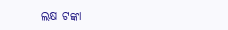ଲକ୍ଷ ଟଙ୍କା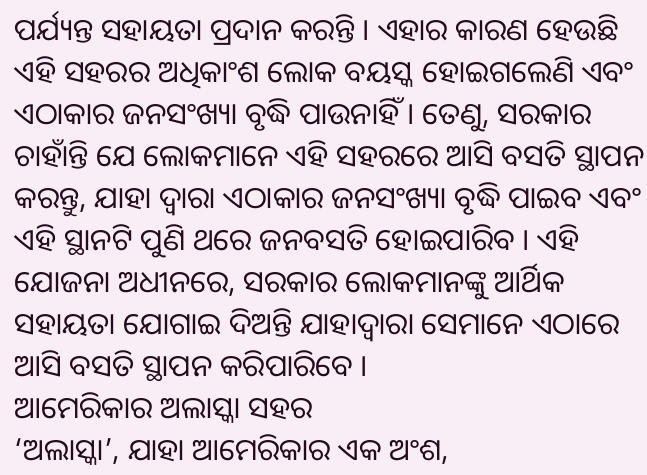ପର୍ଯ୍ୟନ୍ତ ସହାୟତା ପ୍ରଦାନ କରନ୍ତି । ଏହାର କାରଣ ହେଉଛି ଏହି ସହରର ଅଧିକାଂଶ ଲୋକ ବୟସ୍କ ହୋଇଗଲେଣି ଏବଂ ଏଠାକାର ଜନସଂଖ୍ୟା ବୃଦ୍ଧି ପାଉନାହିଁ । ତେଣୁ, ସରକାର ଚାହାଁନ୍ତି ଯେ ଲୋକମାନେ ଏହି ସହରରେ ଆସି ବସତି ସ୍ଥାପନ କରନ୍ତୁ, ଯାହା ଦ୍ଵାରା ଏଠାକାର ଜନସଂଖ୍ୟା ବୃଦ୍ଧି ପାଇବ ଏବଂ ଏହି ସ୍ଥାନଟି ପୁଣି ଥରେ ଜନବସତି ହୋଇପାରିବ । ଏହି ଯୋଜନା ଅଧୀନରେ, ସରକାର ଲୋକମାନଙ୍କୁ ଆର୍ଥିକ ସହାୟତା ଯୋଗାଇ ଦିଅନ୍ତି ଯାହାଦ୍ୱାରା ସେମାନେ ଏଠାରେ ଆସି ବସତି ସ୍ଥାପନ କରିପାରିବେ ।
ଆମେରିକାର ଅଲାସ୍କା ସହର
‘ଅଲାସ୍କା’, ଯାହା ଆମେରିକାର ଏକ ଅଂଶ,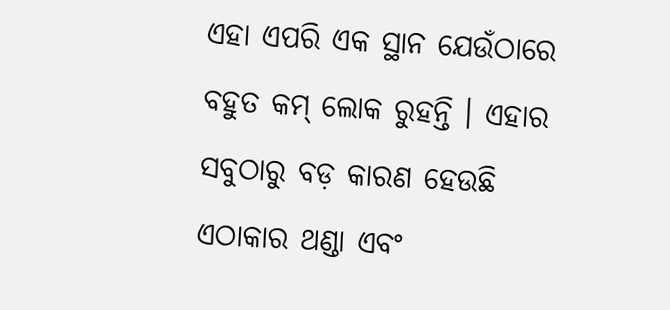ଏହା ଏପରି ଏକ ସ୍ଥାନ ଯେଉଁଠାରେ ବହୁତ କମ୍ ଲୋକ ରୁହନ୍ତି । ଏହାର ସବୁଠାରୁ ବଡ଼ କାରଣ ହେଉଛି ଏଠାକାର ଥଣ୍ଡା ଏବଂ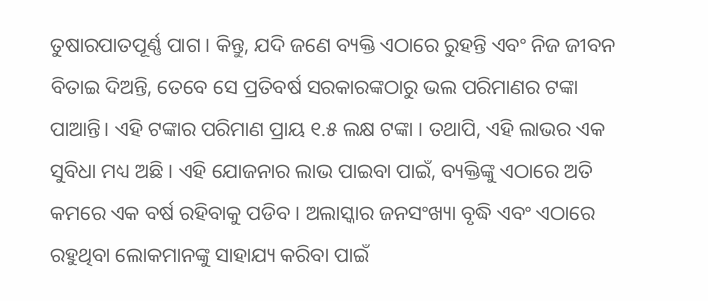ତୁଷାରପାତପୂର୍ଣ୍ଣ ପାଗ । କିନ୍ତୁ, ଯଦି ଜଣେ ବ୍ୟକ୍ତି ଏଠାରେ ରୁହନ୍ତି ଏବଂ ନିଜ ଜୀବନ ବିତାଇ ଦିଅନ୍ତି, ତେବେ ସେ ପ୍ରତିବର୍ଷ ସରକାରଙ୍କଠାରୁ ଭଲ ପରିମାଣର ଟଙ୍କା ପାଆନ୍ତି। ଏହି ଟଙ୍କାର ପରିମାଣ ପ୍ରାୟ ୧.୫ ଲକ୍ଷ ଟଙ୍କା । ତଥାପି, ଏହି ଲାଭର ଏକ ସୁବିଧା ମଧ୍ୟ ଅଛି । ଏହି ଯୋଜନାର ଲାଭ ପାଇବା ପାଇଁ, ବ୍ୟକ୍ତିଙ୍କୁ ଏଠାରେ ଅତି କମରେ ଏକ ବର୍ଷ ରହିବାକୁ ପଡିବ । ଅଲାସ୍କାର ଜନସଂଖ୍ୟା ବୃଦ୍ଧି ଏବଂ ଏଠାରେ ରହୁଥିବା ଲୋକମାନଙ୍କୁ ସାହାଯ୍ୟ କରିବା ପାଇଁ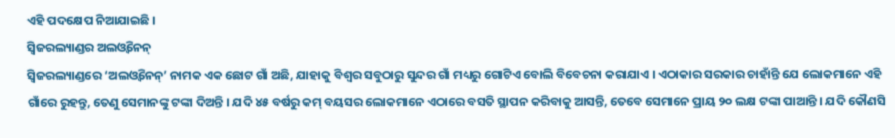ଏହି ପଦକ୍ଷେପ ନିଆଯାଇଛି ।
ସ୍ୱିଜରଲ୍ୟାଣ୍ଡର ଅଲଓ୍ବିନେନ୍
ସ୍ୱିଜରଲ୍ୟାଣ୍ଡରେ ‘ଅଲଓ୍ବିନେନ୍’ ନାମକ ଏକ ଛୋଟ ଗାଁ ଅଛି, ଯାହାକୁ ବିଶ୍ୱର ସବୁଠାରୁ ସୁନ୍ଦର ଗାଁ ମଧ୍ୟରୁ ଗୋଟିଏ ବୋଲି ବିବେଚନା କରାଯାଏ । ଏଠାକାର ସରକାର ଚାହାଁନ୍ତି ଯେ ଲୋକମାନେ ଏହି ଗାଁରେ ରୁହନ୍ତୁ, ତେଣୁ ସେମାନଙ୍କୁ ଟଙ୍କା ଦିଅନ୍ତି । ଯଦି ୪୫ ବର୍ଷରୁ କମ୍ ବୟସର ଲୋକମାନେ ଏଠାରେ ବସତି ସ୍ଥାପନ କରିବାକୁ ଆସନ୍ତି, ତେବେ ସେମାନେ ପ୍ରାୟ ୨୦ ଲକ୍ଷ ଟଙ୍କା ପାଆନ୍ତି । ଯଦି କୌଣସି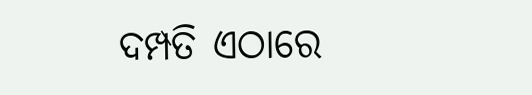ଦମ୍ପତି ଏଠାରେ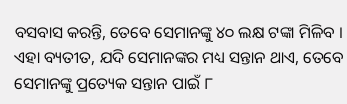ବସବାସ କରନ୍ତି, ତେବେ ସେମାନଙ୍କୁ ୪୦ ଲକ୍ଷ ଟଙ୍କା ମିଳିବ । ଏହା ବ୍ୟତୀତ, ଯଦି ସେମାନଙ୍କର ମଧ୍ୟ ସନ୍ତାନ ଥାଏ, ତେବେ ସେମାନଙ୍କୁ ପ୍ରତ୍ୟେକ ସନ୍ତାନ ପାଇଁ ୮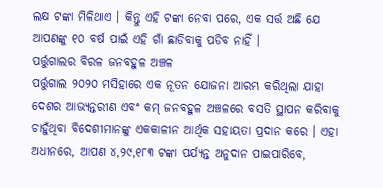ଲକ୍ଷ ଟଙ୍କା ମିଳିଥାଏ । କିନ୍ତୁ ଏହି ଟଙ୍କା ନେବା ପରେ, ଏକ ସର୍ତ୍ତ ଅଛି ଯେ ଆପଣଙ୍କୁ ୧୦ ବର୍ଷ ପାଇଁ ଏହି ଗାଁ ଛାଡିବାକୁ ପଡିବ ନାହିଁ ।
ପର୍ତ୍ତୁଗାଲର ବିରଳ ଜନବହୁଳ ଅଞ୍ଚଳ
ପର୍ତ୍ତୁଗାଲ ୨୦୨୦ ମସିହାରେ ଏକ ନୂତନ ଯୋଜନା ଆରମ୍ଭ କରିଥିଲା ଯାହା ଦେଶର ଆଭ୍ୟନ୍ତରୀଣ ଏବଂ କମ୍ ଜନବହୁଳ ଅଞ୍ଚଳରେ ବସତି ସ୍ଥାପନ କରିବାକୁ ଚାହୁଁଥିବା ବିଦେଶୀମାନଙ୍କୁ ଏକକାଳୀନ ଆର୍ଥିକ ସହାୟତା ପ୍ରଦାନ କରେ । ଏହା ଅଧୀନରେ, ଆପଣ ୪,୨୯,୧୮୩ ଟଙ୍କା ପର୍ଯ୍ୟନ୍ତ ଅନୁଦାନ ପାଇପାରିବେ,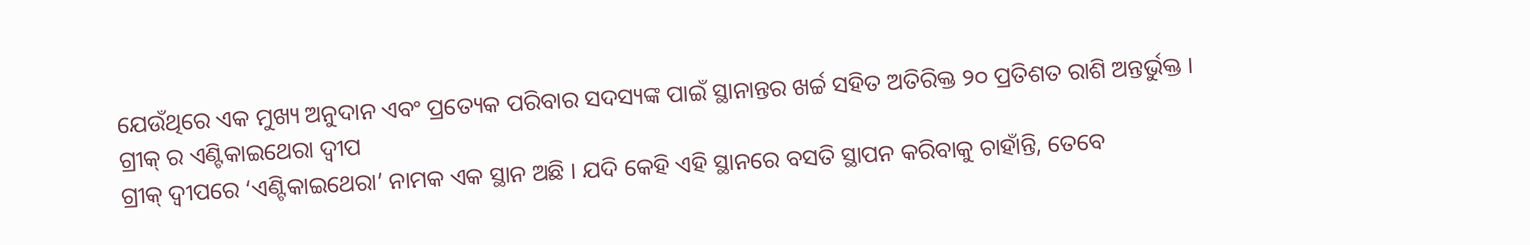ଯେଉଁଥିରେ ଏକ ମୁଖ୍ୟ ଅନୁଦାନ ଏବଂ ପ୍ରତ୍ୟେକ ପରିବାର ସଦସ୍ୟଙ୍କ ପାଇଁ ସ୍ଥାନାନ୍ତର ଖର୍ଚ୍ଚ ସହିତ ଅତିରିକ୍ତ ୨୦ ପ୍ରତିଶତ ରାଶି ଅନ୍ତର୍ଭୁକ୍ତ ।
ଗ୍ରୀକ୍ ର ଏଣ୍ଟିକାଇଥେରା ଦ୍ୱୀପ
ଗ୍ରୀକ୍ ଦ୍ୱୀପରେ ‘ଏଣ୍ଟିକାଇଥେରା’ ନାମକ ଏକ ସ୍ଥାନ ଅଛି । ଯଦି କେହି ଏହି ସ୍ଥାନରେ ବସତି ସ୍ଥାପନ କରିବାକୁ ଚାହାଁନ୍ତି, ତେବେ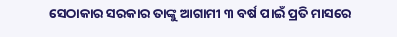ସେଠାକାର ସରକାର ତାଙ୍କୁ ଆଗାମୀ ୩ ବର୍ଷ ପାଇଁ ପ୍ରତି ମାସରେ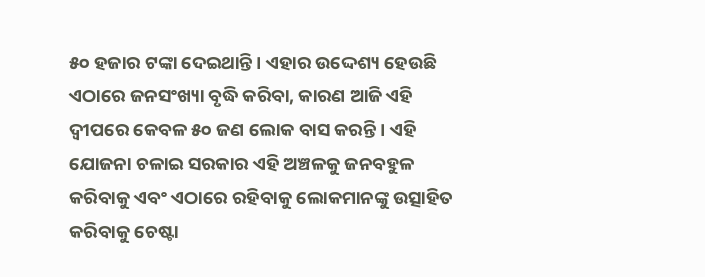୫୦ ହଜାର ଟଙ୍କା ଦେଇଥାନ୍ତି । ଏହାର ଉଦ୍ଦେଶ୍ୟ ହେଉଛି ଏଠାରେ ଜନସଂଖ୍ୟା ବୃଦ୍ଧି କରିବା, କାରଣ ଆଜି ଏହି ଦ୍ୱୀପରେ କେବଳ ୫୦ ଜଣ ଲୋକ ବାସ କରନ୍ତି । ଏହି ଯୋଜନା ଚଳାଇ ସରକାର ଏହି ଅଞ୍ଚଳକୁ ଜନବହୁଳ କରିବାକୁ ଏବଂ ଏଠାରେ ରହିବାକୁ ଲୋକମାନଙ୍କୁ ଉତ୍ସାହିତ କରିବାକୁ ଚେଷ୍ଟା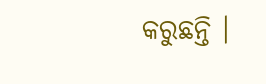କରୁଛନ୍ତି ।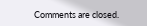Comments are closed.